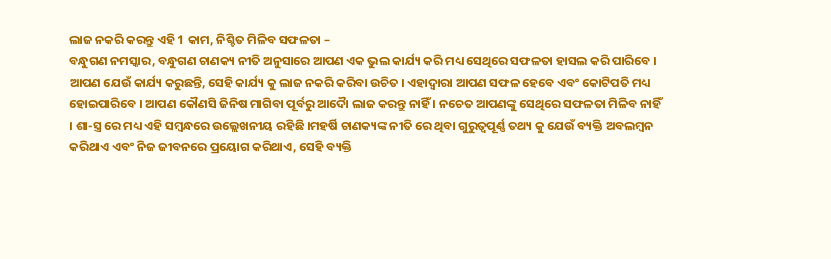ଲାଜ ନକରି କରନ୍ତୁ ଏହି 1 କାମ, ନିଶ୍ଚିତ ମିଳିବ ସଫଳତା –
ବନ୍ଧୁଗଣ ନମସ୍କାର, ବନ୍ଧୁଗଣ ଚାଣକ୍ୟ ନୀତି ଅନୁସାରେ ଆପଣ ଏକ ଭୁଲ କାର୍ଯ୍ୟ କରି ମଧ୍ୟ ସେଥିରେ ସଫଳତା ହାସଲ କରି ପାରିବେ । ଆପଣ ଯେଉଁ କାର୍ଯ୍ୟ କରୁଛନ୍ତି, ସେହି କାର୍ଯ୍ୟ କୁ ଲାଜ ନକରି କରିବା ଉଚିତ । ଏହାଦ୍ବାରା ଆପଣ ସଫଳ ହେବେ ଏବଂ କୋଟିପତି ମଧ୍ୟ ହୋଇପାରିବେ । ଆପଣ କୌଣସି ଜିନିଷ ମାଗିବା ପୂର୍ବରୁ ଆଦୋୖ ଲାଜ କରନ୍ତୁ ନାହିଁ । ନଚେତ ଆପଣଙ୍କୁ ସେଥିରେ ସଫଳତା ମିଳିବ ନାହିଁ । ଶା-ସ୍ତ୍ର ରେ ମଧ୍ୟ ଏହି ସମ୍ବନ୍ଧରେ ଉଲ୍ଲେଖନୀୟ ରହିଛି ।ମହର୍ଷି ଚାଣକ୍ୟଙ୍କ ନୀତି ରେ ଥିବା ଗୁରୁତ୍ୱପୂର୍ଣ୍ଣ ତଥ୍ୟ କୁ ଯେଉଁ ବ୍ୟକ୍ତି ଅବଲମ୍ବନ କରିଥାଏ ଏବଂ ନିଜ ଜୀବନରେ ପ୍ରୟୋଗ କରିଥାଏ, ସେହି ବ୍ୟକ୍ତି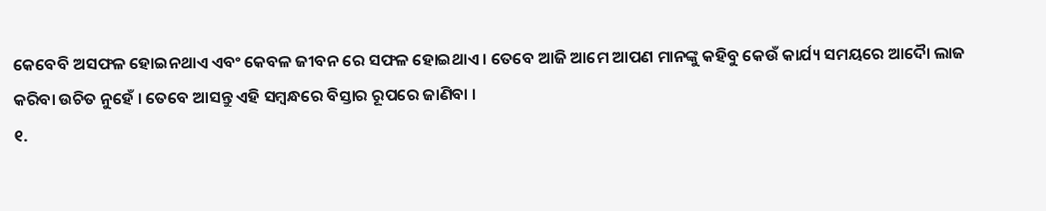କେବେବି ଅସଫଳ ହୋଇନଥାଏ ଏବଂ କେବଳ ଜୀବନ ରେ ସଫଳ ହୋଇଥାଏ । ତେବେ ଆଜି ଆମେ ଆପଣ ମାନଙ୍କୁ କହିବୁ କେଉଁ କାର୍ଯ୍ୟ ସମୟରେ ଆଦୋୖ ଲାଜ କରିବା ଉଚିତ ନୁହେଁ । ତେବେ ଆସନ୍ତୁ ଏହି ସମ୍ବନ୍ଧରେ ବିସ୍ତାର ରୂପରେ ଜାଣିବା ।
୧.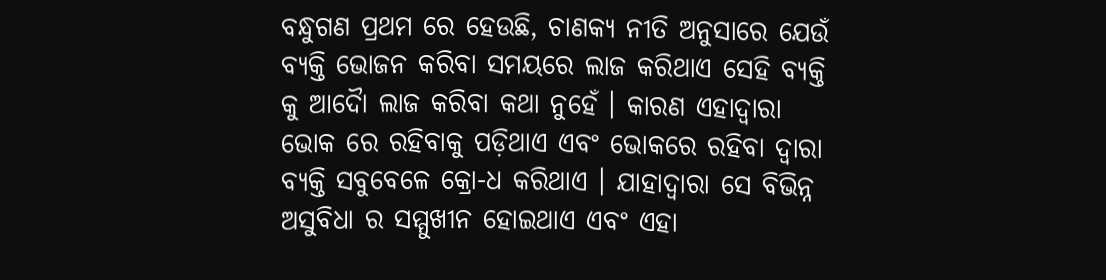ବନ୍ଧୁଗଣ ପ୍ରଥମ ରେ ହେଉଛି, ଚାଣକ୍ୟ ନୀତି ଅନୁସାରେ ଯେଉଁ ବ୍ୟକ୍ତି ଭୋଜନ କରିବା ସମୟରେ ଲାଜ କରିଥାଏ ସେହି ବ୍ୟକ୍ତି କୁ ଆଦୋୖ ଲାଜ କରିବା କଥା ନୁହେଁ । କାରଣ ଏହାଦ୍ବାରା ଭୋକ ରେ ରହିବାକୁ ପଡ଼ିଥାଏ ଏବଂ ଭୋକରେ ରହିବା ଦ୍ଵାରା ବ୍ୟକ୍ତି ସବୁବେଳେ କ୍ରୋ-ଧ କରିଥାଏ । ଯାହାଦ୍ୱାରା ସେ ବିଭିନ୍ନ ଅସୁବିଧା ର ସମ୍ମୁଖୀନ ହୋଇଥାଏ ଏବଂ ଏହା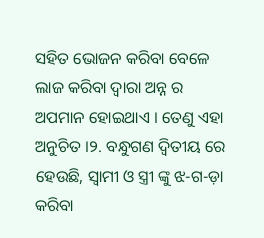ସହିତ ଭୋଜନ କରିବା ବେଳେ ଲାଜ କରିବା ଦ୍ୱାରା ଅନ୍ନ ର ଅପମାନ ହୋଇଥାଏ । ତେଣୁ ଏହା ଅନୁଚିତ ।୨. ବନ୍ଧୁଗଣ ଦ୍ବିତୀୟ ରେ ହେଉଛି, ସ୍ୱାମୀ ଓ ସ୍ତ୍ରୀ ଙ୍କୁ ଝ-ଗ-ଡ଼ା କରିବା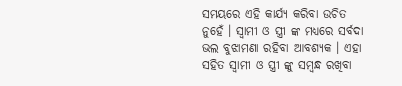ସମୟରେ ଏହି କାର୍ଯ୍ୟ କରିବା ଉଚିତ ନୁହେଁ । ସ୍ୱାମୀ ଓ ସ୍ତ୍ରୀ ଙ୍କ ମଧ୍ୟରେ ସର୍ବଦା ଭଲ ବୁଝାମଣା ରହିବା ଆବଶ୍ୟକ । ଏହା ସହିତ ସ୍ୱାମୀ ଓ ସ୍ତ୍ରୀ ଙ୍କୁ ସମ୍ବନ୍ଧ ରଖିବା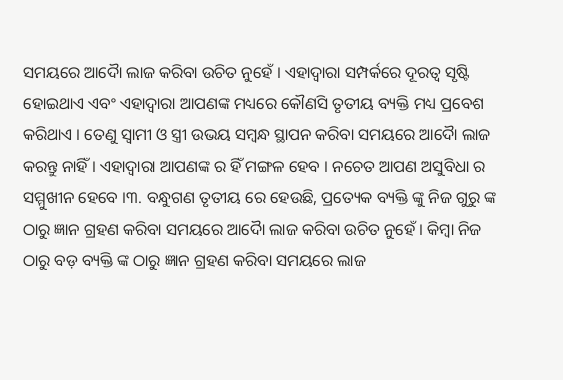ସମୟରେ ଆଦୋୖ ଲାଜ କରିବା ଉଚିତ ନୁହେଁ । ଏହାଦ୍ବାରା ସମ୍ପର୍କରେ ଦୂରତ୍ୱ ସୃଷ୍ଟି ହୋଇଥାଏ ଏବଂ ଏହାଦ୍ବାରା ଆପଣଙ୍କ ମଧ୍ୟରେ କୌଣସି ତୃତୀୟ ବ୍ୟକ୍ତି ମଧ୍ୟ ପ୍ରବେଶ କରିଥାଏ । ତେଣୁ ସ୍ୱାମୀ ଓ ସ୍ତ୍ରୀ ଉଭୟ ସମ୍ବନ୍ଧ ସ୍ଥାପନ କରିବା ସମୟରେ ଆଦୋୖ ଲାଜ କରନ୍ତୁ ନାହିଁ । ଏହାଦ୍ବାରା ଆପଣଙ୍କ ର ହିଁ ମଙ୍ଗଳ ହେବ । ନଚେତ ଆପଣ ଅସୁବିଧା ର ସମ୍ମୁଖୀନ ହେବେ ।୩. ବନ୍ଧୁଗଣ ତୃତୀୟ ରେ ହେଉଛି, ପ୍ରତ୍ୟେକ ବ୍ୟକ୍ତି ଙ୍କୁ ନିଜ ଗୁରୁ ଙ୍କ ଠାରୁ ଜ୍ଞାନ ଗ୍ରହଣ କରିବା ସମୟରେ ଆଦୋୖ ଲାଜ କରିବା ଉଚିତ ନୁହେଁ । କିମ୍ବା ନିଜ ଠାରୁ ବଡ଼ ବ୍ୟକ୍ତି ଙ୍କ ଠାରୁ ଜ୍ଞାନ ଗ୍ରହଣ କରିବା ସମୟରେ ଲାଜ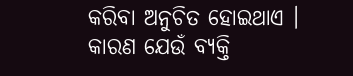କରିବା ଅନୁଚିତ ହୋଇଥାଏ । କାରଣ ଯେଉଁ ବ୍ୟକ୍ତି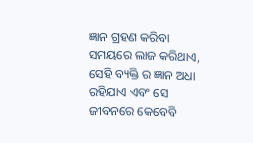ଜ୍ଞାନ ଗ୍ରହଣ କରିବା ସମୟରେ ଲାଜ କରିଥାଏ, ସେହି ବ୍ୟକ୍ତି ର ଜ୍ଞାନ ଅଧା ରହିଯାଏ ଏବଂ ସେ ଜୀବନରେ କେବେବି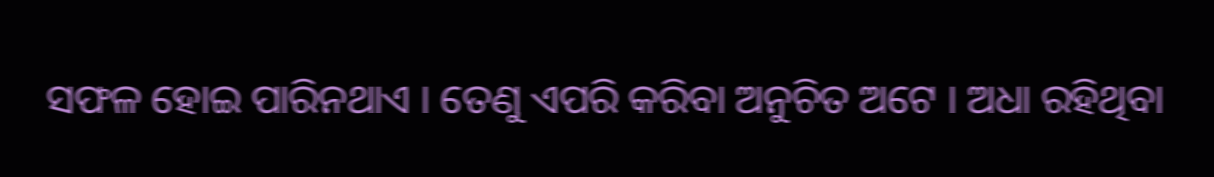ସଫଳ ହୋଇ ପାରିନଥାଏ । ତେଣୁ ଏପରି କରିବା ଅନୁଚିତ ଅଟେ । ଅଧା ରହିଥିବା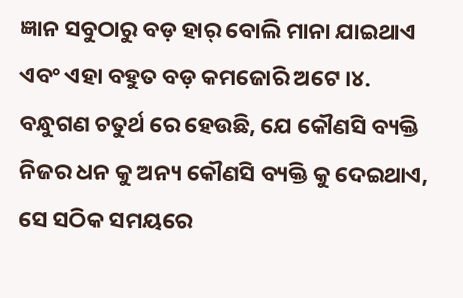ଜ୍ଞାନ ସବୁଠାରୁ ବଡ଼ ହାର୍ ବୋଲି ମାନା ଯାଇଥାଏ ଏବଂ ଏହା ବହୁତ ବଡ଼ କମଜୋରି ଅଟେ ।୪. ବନ୍ଧୁଗଣ ଚତୁର୍ଥ ରେ ହେଉଛି, ଯେ କୌଣସି ବ୍ୟକ୍ତି ନିଜର ଧନ କୁ ଅନ୍ୟ କୌଣସି ବ୍ୟକ୍ତି କୁ ଦେଇଥାଏ, ସେ ସଠିକ ସମୟରେ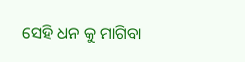ସେହି ଧନ କୁ ମାଗିବା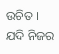ଉଚିତ । ଯଦି ନିଜର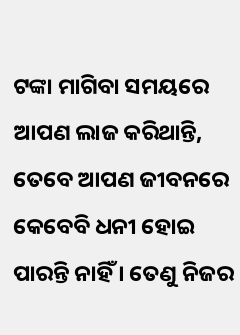ଟଙ୍କା ମାଗିବା ସମୟରେ ଆପଣ ଲାଜ କରିଥାନ୍ତି, ତେବେ ଆପଣ ଜୀବନରେ କେବେବି ଧନୀ ହୋଇ ପାରନ୍ତି ନାହିଁ । ତେଣୁ ନିଜର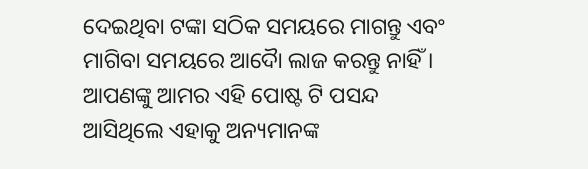ଦେଇଥିବା ଟଙ୍କା ସଠିକ ସମୟରେ ମାଗନ୍ତୁ ଏବଂ ମାଗିବା ସମୟରେ ଆଦୋୖ ଲାଜ କରନ୍ତୁ ନାହିଁ ।
ଆପଣଙ୍କୁ ଆମର ଏହି ପୋଷ୍ଟ ଟି ପସନ୍ଦ ଆସିଥିଲେ ଏହାକୁ ଅନ୍ୟମାନଙ୍କ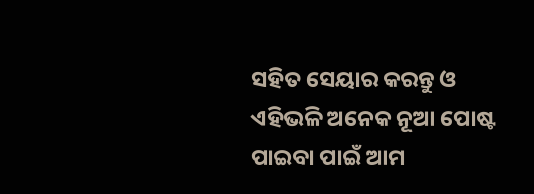ସହିତ ସେୟାର କରନ୍ତୁ ଓ ଏହିଭଳି ଅନେକ ନୂଆ ପୋଷ୍ଟ ପାଇବା ପାଇଁ ଆମ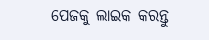ପେଜକୁ ଲାଇକ କରନ୍ତୁ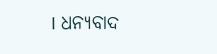। ଧନ୍ୟବାଦ